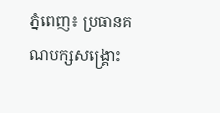ភ្នំពេញ៖ ប្រធានគណបក្សសង្គ្រោះ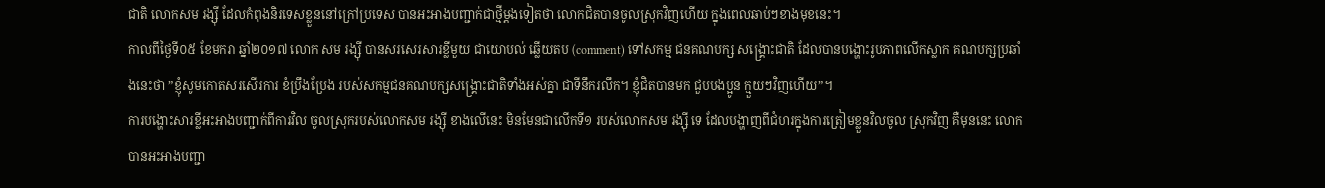ជាតិ លោកសម រង្ស៊ី ដែលកំពុងនិរទេសខ្លួននៅក្រៅប្រទេស បានអះអាងបញ្ជាក់ជាថ្មីម្តងទៀតថា លោកជិតបានចូលស្រុកវិញហើយ ក្នុងពេលឆាប់ៗខាងមុខនេះ។
កាលពីថ្ងៃទី០៥ ខែមករា ឆ្នាំ២០១៧ លោក សម រង្ស៊ី បានសរសេរសារខ្លីមួយ ជាយោបល់ ឆ្លើយតប (comment) ទៅសកម្ម ជនគណបក្ស សង្គ្រោះជាតិ ដែលបានបង្ហោះរូបភាពលើកស្លាក គណបក្សប្រឆាំងនេះថា ”ខ្ញុំសូមកោតសរសើរការ ខំប្រឹងប្រែង របស់សកម្មជនគណបក្សសង្គ្រោះជាតិទាំងអស់គ្នា ជាទីនឹករលឹក។ ខ្ញុំជិតបានមក ជួបបងប្អូន ក្មួយៗវិញហើយ”។
ការបង្ហោះសារខ្លីអះអាងបញ្ជាក់ពីការវិល ចូលស្រុករបស់លោកសម រង្ស៊ី ខាងលើនេះ មិនមែនជាលើកទី១ របស់លោកសម រង្ស៊ី ទេ ដែលបង្ហាញពីជំហរក្នុងការត្រៀមខ្លួនវិលចូល ស្រុកវិញ គឺមុននេះ លោកបានអះអាងបញ្ជា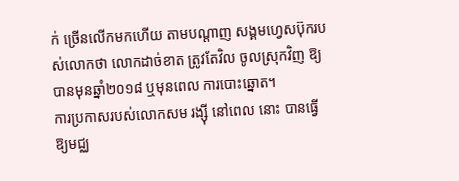ក់ ច្រើនលើកមកហើយ តាមបណ្តាញ សង្គមហ្វេសប៊ុករបស់លោកថា លោកដាច់ខាត ត្រូវតែវិល ចូលស្រុកវិញ ឱ្យបានមុនឆ្នាំ២០១៨ ឬមុនពេល ការបោះឆ្នោត។
ការប្រកាសរបស់លោកសម រង្ស៊ី នៅពេល នោះ បានធ្វើឱ្យមជ្ឈ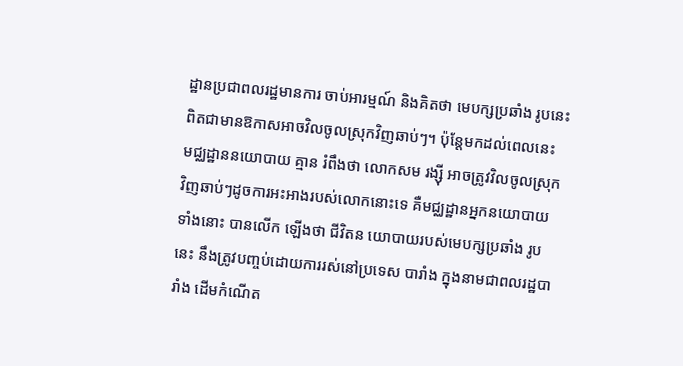ដ្ឋានប្រជាពលរដ្ឋមានការ ចាប់អារម្មណ៍ និងគិតថា មេបក្សប្រឆាំង រូបនេះ ពិតជាមានឱកាសអាចវិលចូលស្រុកវិញឆាប់ៗ។ ប៉ុន្តែមកដល់ពេលនេះ មជ្ឈដ្ឋាននយោបាយ គ្មាន រំពឹងថា លោកសម រង្ស៊ី អាចត្រូវវិលចូលស្រុក វិញឆាប់ៗដូចការអះអាងរបស់លោកនោះទេ គឺមជ្ឈដ្ឋានអ្នកនយោបាយទាំងនោះ បានលើក ឡើងថា ជីវិតន យោបាយរបស់មេបក្សប្រឆាំង រូបនេះ នឹងត្រូវបញ្ចប់ដោយការរស់នៅប្រទេស បារាំង ក្នុងនាមជាពលរដ្ឋបារាំង ដើមកំណើត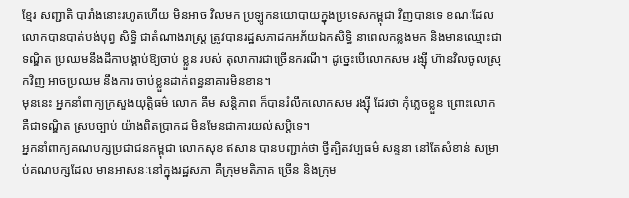ខ្មែរ សញ្ជាតិ បារាំងនោះរហូតហើយ មិនអាច វិលមក ប្រឡូកនយោបាយក្នុងប្រទេសកម្ពុជា វិញបានទេ ខណៈដែលលោកបានបាត់បង់បុព្វ សិទ្ធិ ជាតំណាងរាស្ត្រ ត្រូវបានរដ្ឋសភាដកអភ័យឯកសិទ្ធិ នាពេលកន្លងមក និងមានឈ្មោះជា ទណ្ឌិត ប្រឈមនឹងដីកាបង្គាប់ឱ្យចាប់ ខ្លួន របស់ តុលាការជាច្រើនករណី។ ដូច្នេះបើលោកសម រង្ស៊ី ហ៊ានវិលចូលស្រុកវិញ អាចប្រឈម នឹងការ ចាប់ខ្លួនដាក់ពន្ធនាគារមិនខាន។
មុននេះ អ្នកនាំពាក្យក្រសួងយុត្តិធម៌ លោក គឹម សន្តិភាព ក៏បានរំលឹកលោកសម រង្ស៊ី ដែរថា កុំភ្លេចខ្លួន ព្រោះលោកគឺជាទណ្ឌិត ស្របច្បាប់ យ៉ាងពិតប្រាកដ មិនមែនជាការយល់សប្តិទេ។
អ្នកនាំពាក្យគណបក្សប្រជាជនកម្ពុជា លោកសុខ ឥសាន បានបញ្ជាក់ថា ថ្វីត្បិតវប្បធម៌ សន្ទនា នៅតែសំខាន់ សម្រាប់គណបក្សដែល មានអាសនៈនៅក្នុងរដ្ឋសភា គឺក្រុមមតិភាគ ច្រើន និងក្រុម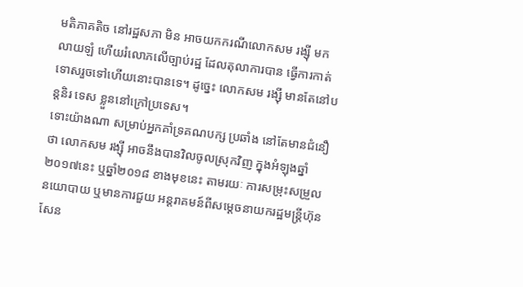មតិភាគតិច នៅរដ្ឋសភា មិន អាចយកករណីលោកសម រង្ស៊ី មកលាយឡំ ហើយរំលោភលើច្បាប់រដ្ឋ ដែលតុលាការបាន ធ្វើការកាត់ទោសរួចទៅហើយនោះបានទេ។ ដូច្នេះ លោកសម រង្ស៊ី មានតែនៅបន្តនិរ ទេស ខ្លួននៅក្រៅប្រទេស។
ទោះយ៉ាងណា សម្រាប់អ្នកគាំទ្រគណបក្ស ប្រឆាំង នៅតែមានជំនឿថា លោកសម រង្ស៊ី អាចនឹងបានវិលចូលស្រុកវិញ ក្នុងអំឡុងឆ្នាំ ២០១៧នេះ ឬឆ្នាំ២០១៨ ខាងមុខនេះ តាមរយៈ ការសម្រុះសម្រួលនយោបាយ ឬមានការជួយ អន្តរាគមន៍ពីសម្តេចនាយករដ្ឋមន្ត្រីហ៊ុន សែន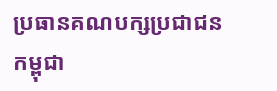ប្រធានគណបក្សប្រជាជនកម្ពុជា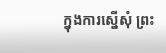ក្នុងការស្នើសុំ ព្រះ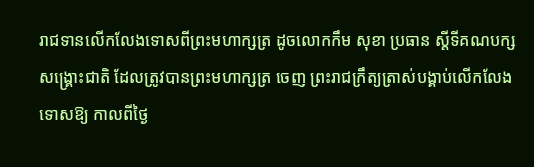រាជទានលើកលែងទោសពីព្រះមហាក្សត្រ ដូចលោកកឹម សុខា ប្រធាន ស្តីទីគណបក្សសង្គ្រោះជាតិ ដែលត្រូវបានព្រះមហាក្សត្រ ចេញ ព្រះរាជក្រឹត្យត្រាស់បង្គាប់លើកលែងទោសឱ្យ កាលពីថ្ងៃ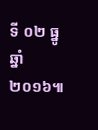ទី ០២ ធ្នូ ឆ្នាំ២០១៦៕